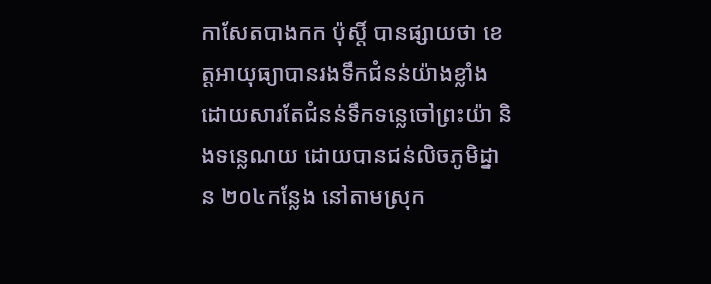កាសែតបាងកក ប៉ុស្តិ៍ បានផ្សាយថា ខេត្តអាយុធ្យាបានរងទឹកជំនន់យ៉ាងខ្លាំង ដោយសារតែជំនន់ទឹកទន្លេចៅព្រះយ៉ា និងទន្លេណយ ដោយបានជន់លិចភូមិដ្នាន ២០៤កន្លែង នៅតាមស្រុក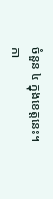ចំនួន ៤ ក្នុងខេត្តនេះ។
កា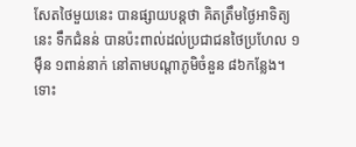សែតថៃមួយនេះ បានផ្សាយបន្តថា គិតត្រឹមថ្ងៃអាទិត្យនេះ ទឹកជំនន់ បានប៉ះពាល់ដល់ប្រជាជនថៃប្រហែល ១ម៉ឺន ១ពាន់នាក់ នៅតាមបណ្ដាភូមិចំនួន ៨៦កន្លែង។
ទោះ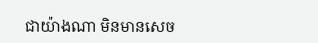ជាយ៉ាងណា មិនមានសេច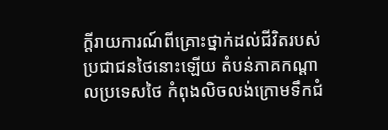ក្ដីរាយការណ៍ពីគ្រោះថ្នាក់ដល់ជីវិតរបស់ប្រជាជនថៃនោះឡើយ តំបន់ភាគកណ្ដាលប្រទេសថៃ កំពុងលិចលង់ក្រោមទឹកជំ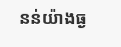នន់យ៉ាងធ្ង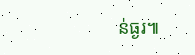ន់ធ្ងរ៕